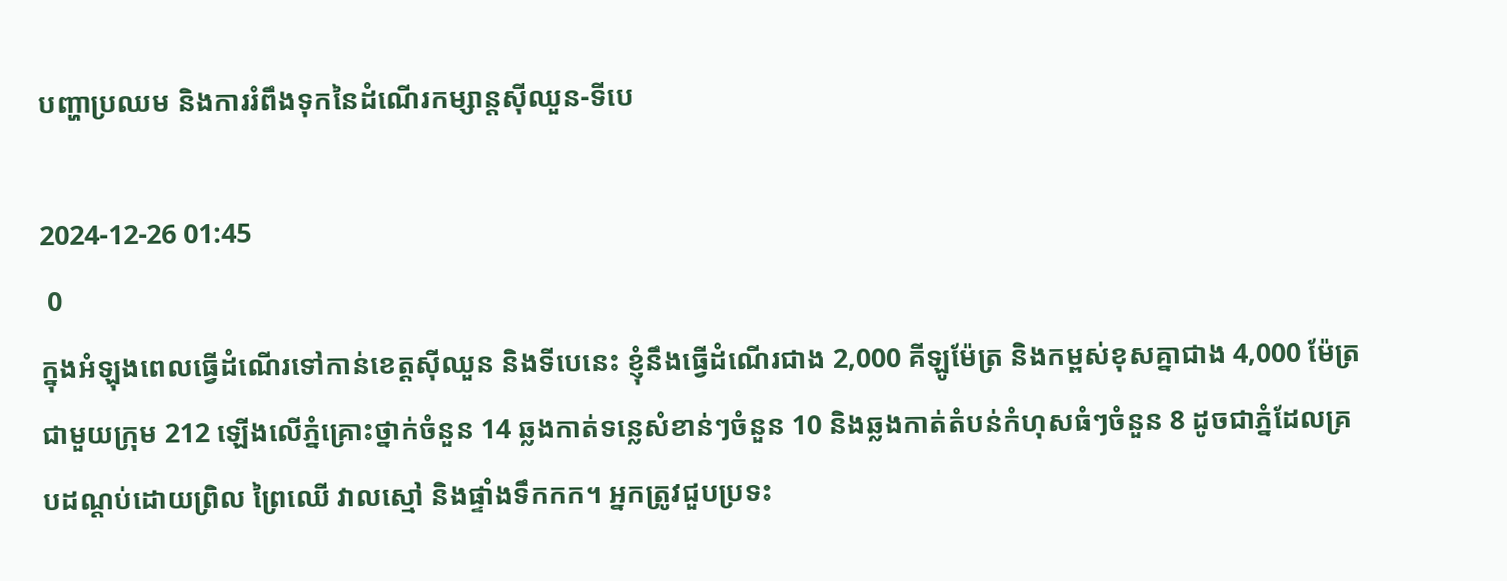បញ្ហាប្រឈម និងការរំពឹងទុកនៃដំណើរកម្សាន្តស៊ីឈួន-ទីបេ

2024-12-26 01:45
 0
ក្នុងអំឡុងពេលធ្វើដំណើរទៅកាន់ខេត្តស៊ីឈួន និងទីបេនេះ ខ្ញុំនឹងធ្វើដំណើរជាង 2,000 គីឡូម៉ែត្រ និងកម្ពស់ខុសគ្នាជាង 4,000 ម៉ែត្រជាមួយក្រុម 212 ឡើងលើភ្នំគ្រោះថ្នាក់ចំនួន 14 ឆ្លងកាត់ទន្លេសំខាន់ៗចំនួន 10 និងឆ្លងកាត់តំបន់កំហុសធំៗចំនួន 8 ដូចជាភ្នំដែលគ្របដណ្តប់ដោយព្រិល ព្រៃឈើ វាលស្មៅ និងផ្ទាំងទឹកកក។ អ្នកត្រូវជួបប្រទះ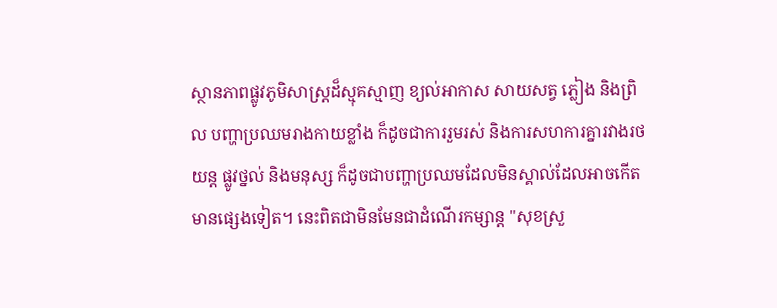ស្ថានភាពផ្លូវភូមិសាស្រ្តដ៏ស្មុគស្មាញ ខ្យល់អាកាស សាយសត្វ ភ្លៀង និងព្រិល បញ្ហាប្រឈមរាងកាយខ្លាំង ក៏ដូចជាការរួមរស់ និងការសហការគ្នារវាងរថយន្ត ផ្លូវថ្នល់ និងមនុស្ស ក៏ដូចជាបញ្ហាប្រឈមដែលមិនស្គាល់ដែលអាចកើតមានផ្សេងទៀត។ នេះពិតជាមិនមែនជាដំណើរកម្សាន្ត "សុខស្រួ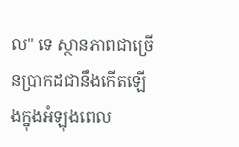ល" ទេ ស្ថានភាពជាច្រើនប្រាកដជានឹងកើតឡើងក្នុងអំឡុងពេល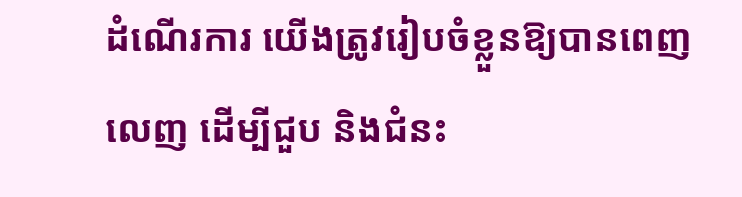ដំណើរការ យើងត្រូវរៀបចំខ្លួនឱ្យបានពេញលេញ ដើម្បីជួប និងជំនះ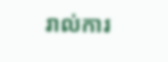រាល់ការ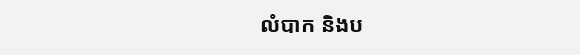លំបាក និងប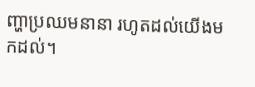ញ្ហាប្រឈមនានា រហូតដល់យើងមកដល់។